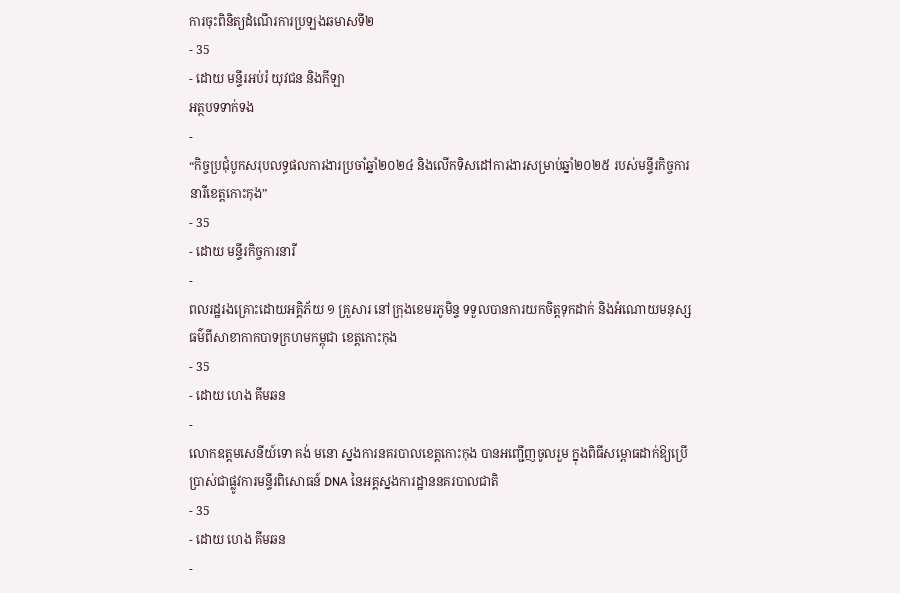ការចុះពិនិត្យដំណើរការប្រឡងឆមាសទី២
- 35
- ដោយ មន្ទីរអប់រំ យុវជន និងកីឡា
អត្ថបទទាក់ទង
-
“កិច្ចប្រជុំបូកសរុបលទ្ធផលការងារប្រចាំឆ្នាំ២០២៤ និងលើកទិសដៅការងារសម្រាប់ឆ្នាំ២០២៥ របស់មន្ទីរកិច្ចការនារីខេត្តកោះកុង”
- 35
- ដោយ មន្ទីរកិច្ចការនារី
-
ពលរដ្ឋរងគ្រោះដោយអគ្គិភ័យ ១ គ្រួសារ នៅក្រុងខេមរភូមិន្ទ ទទួលបានការយកចិត្តទុកដាក់ និងអំណោយមនុស្សធម៌ពីសាខាកាកបាទក្រហមកម្ពុជា ខេត្តកោះកុង
- 35
- ដោយ ហេង គីមឆន
-
លោកឧត្តមសេនីយ៍ទោ គង់ មនោ ស្នងការនគរបាលខេត្តកោះកុង បានអញ្ជើញចូលរួម ក្នុងពិធីសម្ពោធដាក់ឱ្យប្រើប្រាស់ជាផ្លូវការមន្ទីរពិសោធន៍ DNA នៃអគ្គស្នងការដ្ឋាននគរបាលជាតិ
- 35
- ដោយ ហេង គីមឆន
-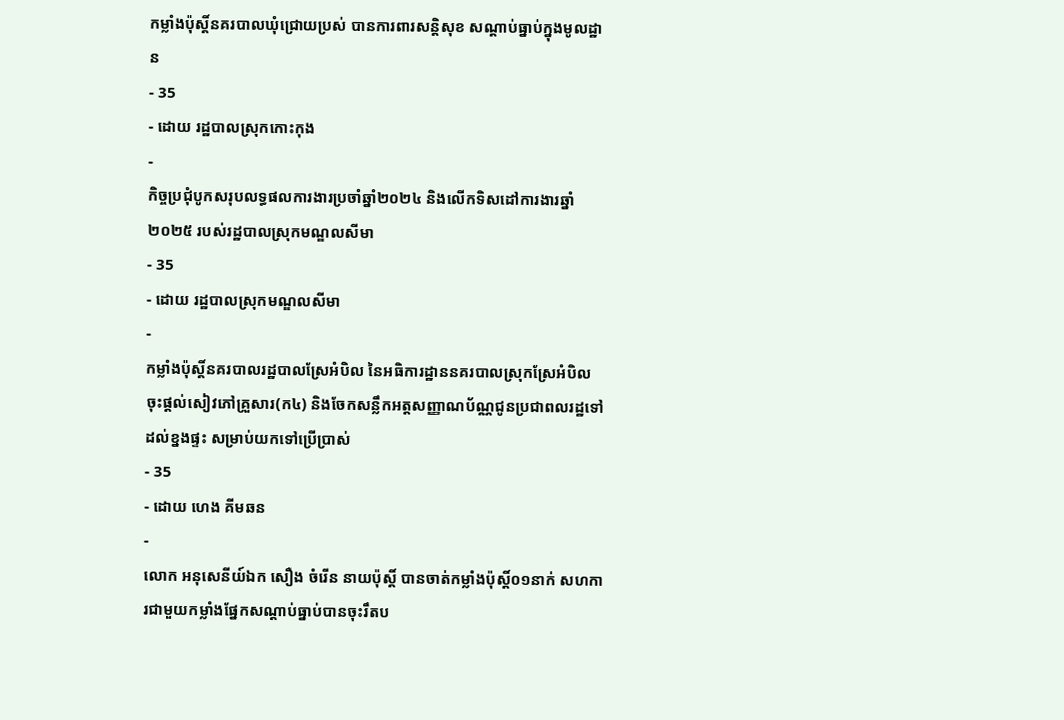កម្លាំងប៉ុស្តិ៍នគរបាលឃុំជ្រោយប្រស់ បានការពារសន្តិសុខ សណ្ដាប់ធ្នាប់ក្នុងមូលដ្ឋាន
- 35
- ដោយ រដ្ឋបាលស្រុកកោះកុង
-
កិច្ចប្រជុំបូកសរុបលទ្ធផលការងារប្រចាំឆ្នាំ២០២៤ និងលើកទិសដៅការងារឆ្នាំ២០២៥ របស់រដ្ឋបាលស្រុកមណ្ឌលសីមា
- 35
- ដោយ រដ្ឋបាលស្រុកមណ្ឌលសីមា
-
កម្លាំងប៉ុស្តិ៍នគរបាលរដ្ឋបាលស្រែអំបិល នៃអធិការដ្ឋាននគរបាលស្រុកស្រែអំបិល ចុះផ្តល់សៀវភៅគ្រួសារ(ក៤) និងចែកសន្លឹកអត្តសញ្ញាណប័ណ្ណជូនប្រជាពលរដ្ឋទៅដល់ខ្នងផ្ទះ សម្រាប់យកទៅប្រើប្រាស់
- 35
- ដោយ ហេង គីមឆន
-
លោក អនុសេនីយ៍ឯក សឿង ចំរេីន នាយប៉ុស្តិ៍ បានចាត់កម្លាំងប៉ុស្តិ៍០១នាក់ សហការជាមួយកម្លាំងផ្នែកសណ្ដាប់ធ្នាប់បានចុះរឹតប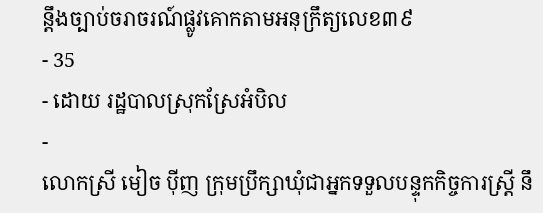ន្តឹងច្បាប់ចរាចរណ៍ផ្លូវគោកតាមអនុក្រឹត្យលេខ៣៩
- 35
- ដោយ រដ្ឋបាលស្រុកស្រែអំបិល
-
លោកស្រី មៀច ប៉ីញ ក្រុមប្រឹក្សាឃុំជាអ្នកទទួលបន្ទុកកិច្ចការស្ត្រី នឹ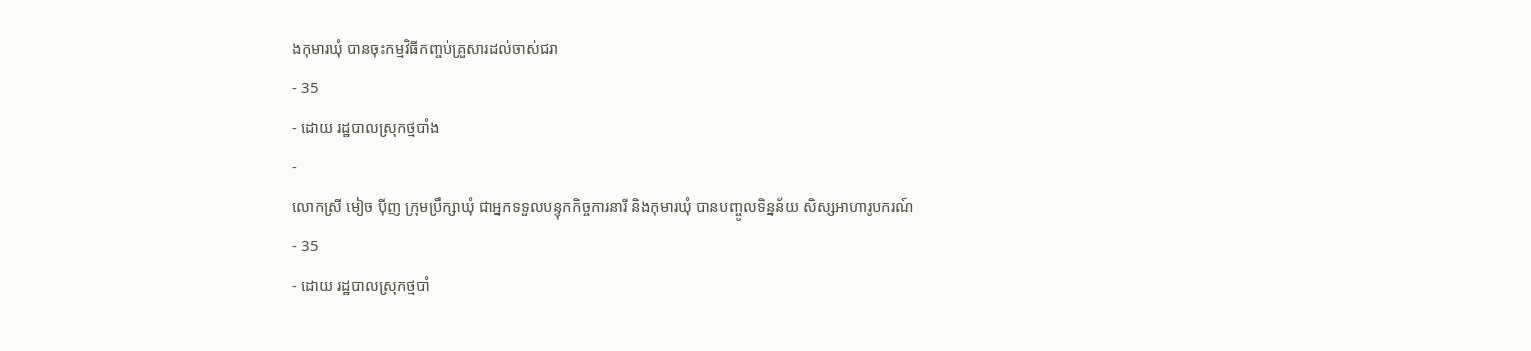ងកុមារឃុំ បានចុះកម្មវិធីកញ្ចប់គ្រួសារដល់ចាស់ជរា
- 35
- ដោយ រដ្ឋបាលស្រុកថ្មបាំង
-
លោកស្រី មៀច ប៉ីញ ក្រុមប្រឹក្សាឃុំ ជាអ្នកទទួលបន្ទុកកិច្ចការនារី និងកុមារឃុំ បានបញ្ចូលទិន្នន័យ សិស្សអាហារូបករណ៍
- 35
- ដោយ រដ្ឋបាលស្រុកថ្មបាំ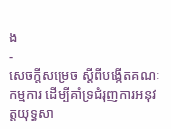ង
-
សេចក្តីសម្រេច ស្តីពីបង្កើតគណៈកម្មការ ដើម្បីគាំទ្រជំរុញការអនុវត្តយុទ្ធសា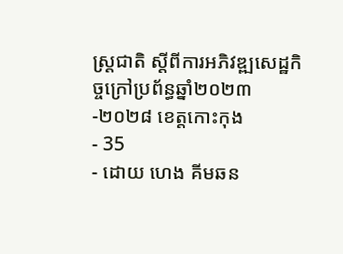ស្ត្រជាតិ ស្តីពីការអភិវឌ្ឍសេដ្ឋកិច្ចក្រៅប្រព័ន្ធឆ្នាំ២០២៣-២០២៨ ខេត្តកោះកុង
- 35
- ដោយ ហេង គីមឆន